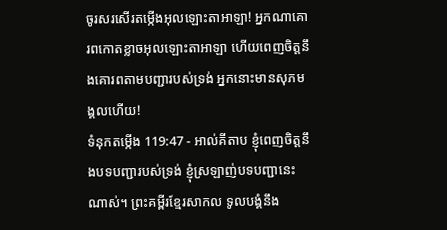ចូរសរសើរតម្កើងអុលឡោះតាអាឡា! អ្នកណាគោរពកោតខ្លាចអុលឡោះតាអាឡា ហើយពេញចិត្តនឹងគោរពតាមបញ្ជារបស់ទ្រង់ អ្នកនោះមានសុភមង្គលហើយ!
ទំនុកតម្កើង 119:47 - អាល់គីតាប ខ្ញុំពេញចិត្តនឹងបទបញ្ជារបស់ទ្រង់ ខ្ញុំស្រឡាញ់បទបញ្ជានេះណាស់។ ព្រះគម្ពីរខ្មែរសាកល ទូលបង្គំនឹង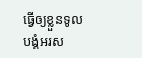ធ្វើឲ្យខ្លួនទូលបង្គំអរស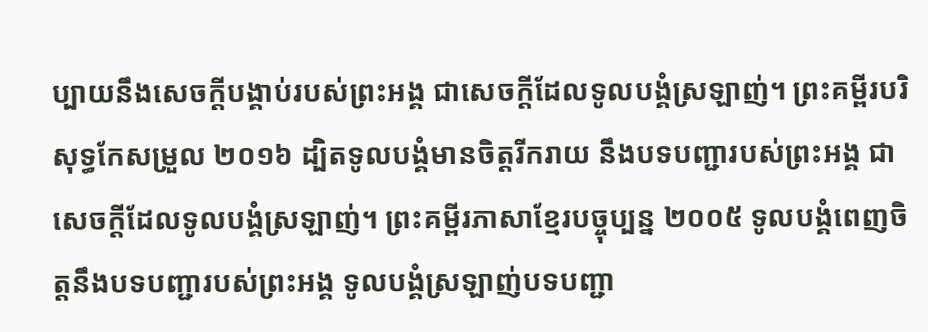ប្បាយនឹងសេចក្ដីបង្គាប់របស់ព្រះអង្គ ជាសេចក្ដីដែលទូលបង្គំស្រឡាញ់។ ព្រះគម្ពីរបរិសុទ្ធកែសម្រួល ២០១៦ ដ្បិតទូលបង្គំមានចិត្តរីករាយ នឹងបទបញ្ជារបស់ព្រះអង្គ ជាសេចក្ដីដែលទូលបង្គំស្រឡាញ់។ ព្រះគម្ពីរភាសាខ្មែរបច្ចុប្បន្ន ២០០៥ ទូលបង្គំពេញចិត្តនឹងបទបញ្ជារបស់ព្រះអង្គ ទូលបង្គំស្រឡាញ់បទបញ្ជា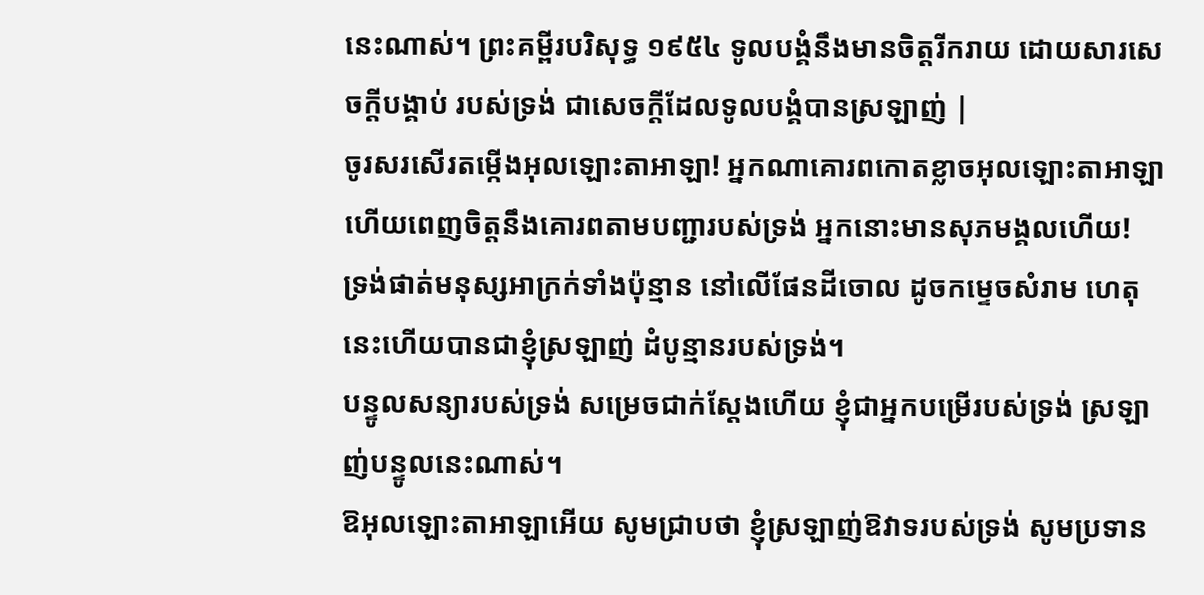នេះណាស់។ ព្រះគម្ពីរបរិសុទ្ធ ១៩៥៤ ទូលបង្គំនឹងមានចិត្តរីករាយ ដោយសារសេចក្ដីបង្គាប់ របស់ទ្រង់ ជាសេចក្ដីដែលទូលបង្គំបានស្រឡាញ់ |
ចូរសរសើរតម្កើងអុលឡោះតាអាឡា! អ្នកណាគោរពកោតខ្លាចអុលឡោះតាអាឡា ហើយពេញចិត្តនឹងគោរពតាមបញ្ជារបស់ទ្រង់ អ្នកនោះមានសុភមង្គលហើយ!
ទ្រង់ផាត់មនុស្សអាក្រក់ទាំងប៉ុន្មាន នៅលើផែនដីចោល ដូចកម្ទេចសំរាម ហេតុនេះហើយបានជាខ្ញុំស្រឡាញ់ ដំបូន្មានរបស់ទ្រង់។
បន្ទូលសន្យារបស់ទ្រង់ សម្រេចជាក់ស្តែងហើយ ខ្ញុំជាអ្នកបម្រើរបស់ទ្រង់ ស្រឡាញ់បន្ទូលនេះណាស់។
ឱអុលឡោះតាអាឡាអើយ សូមជ្រាបថា ខ្ញុំស្រឡាញ់ឱវាទរបស់ទ្រង់ សូមប្រទាន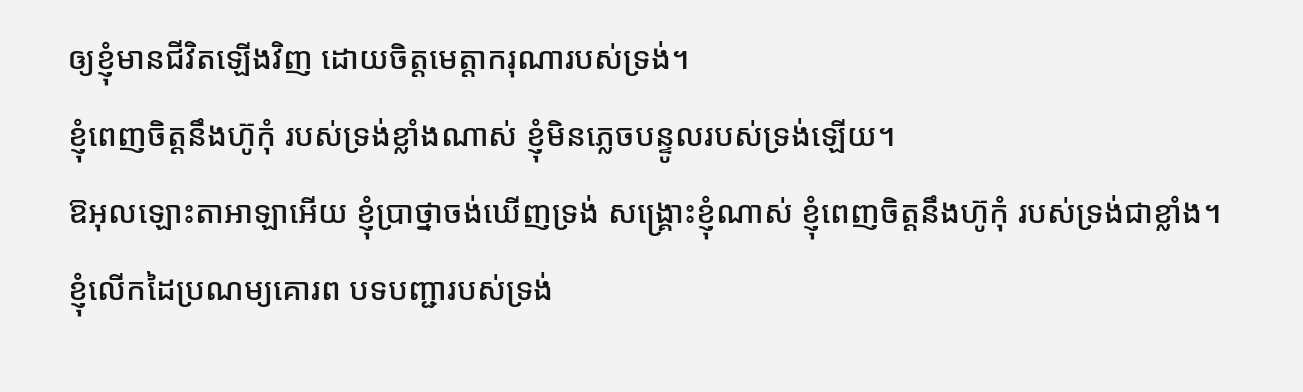ឲ្យខ្ញុំមានជីវិតឡើងវិញ ដោយចិត្តមេត្តាករុណារបស់ទ្រង់។
ខ្ញុំពេញចិត្តនឹងហ៊ូកុំ របស់ទ្រង់ខ្លាំងណាស់ ខ្ញុំមិនភ្លេចបន្ទូលរបស់ទ្រង់ឡើយ។
ឱអុលឡោះតាអាឡាអើយ ខ្ញុំប្រាថ្នាចង់ឃើញទ្រង់ សង្គ្រោះខ្ញុំណាស់ ខ្ញុំពេញចិត្តនឹងហ៊ូកុំ របស់ទ្រង់ជាខ្លាំង។
ខ្ញុំលើកដៃប្រណម្យគោរព បទបញ្ជារបស់ទ្រង់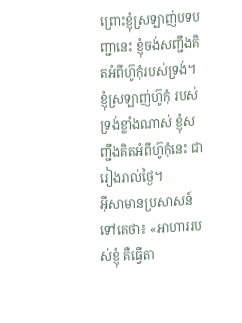ព្រោះខ្ញុំស្រឡាញ់បទបញ្ជានេះ ខ្ញុំចង់សញ្ជឹងគិតអំពីហ៊ូកុំរបស់ទ្រង់។
ខ្ញុំស្រឡាញ់ហ៊ូកុំ របស់ទ្រង់ខ្លាំងណាស់ ខ្ញុំសញ្ជឹងគិតអំពីហ៊ូកុំនេះ ជារៀងរាល់ថ្ងៃ។
អ៊ីសាមានប្រសាសន៍ទៅគេថា៖ «អាហាររបស់ខ្ញុំ គឺធ្វើតា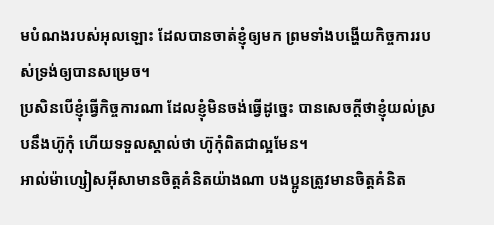មបំណងរបស់អុលឡោះ ដែលបានចាត់ខ្ញុំឲ្យមក ព្រមទាំងបង្ហើយកិច្ចការរបស់ទ្រង់ឲ្យបានសម្រេច។
ប្រសិនបើខ្ញុំធ្វើកិច្ចការណា ដែលខ្ញុំមិនចង់ធ្វើដូច្នេះ បានសេចក្ដីថាខ្ញុំយល់ស្របនឹងហ៊ូកុំ ហើយទទួលស្គាល់ថា ហ៊ូកុំពិតជាល្អមែន។
អាល់ម៉ាហ្សៀសអ៊ីសាមានចិត្ដគំនិតយ៉ាងណា បងប្អូនត្រូវមានចិត្ដគំនិត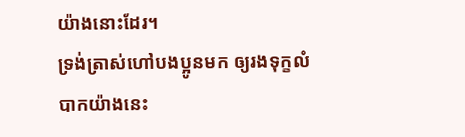យ៉ាងនោះដែរ។
ទ្រង់ត្រាស់ហៅបងប្អូនមក ឲ្យរងទុក្ខលំបាកយ៉ាងនេះ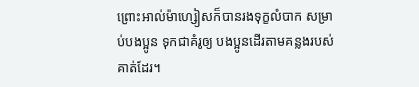ព្រោះអាល់ម៉ាហ្សៀសក៏បានរងទុក្ខលំបាក សម្រាប់បងប្អូន ទុកជាគំរូឲ្យ បងប្អូនដើរតាមគន្លងរបស់គាត់ដែរ។